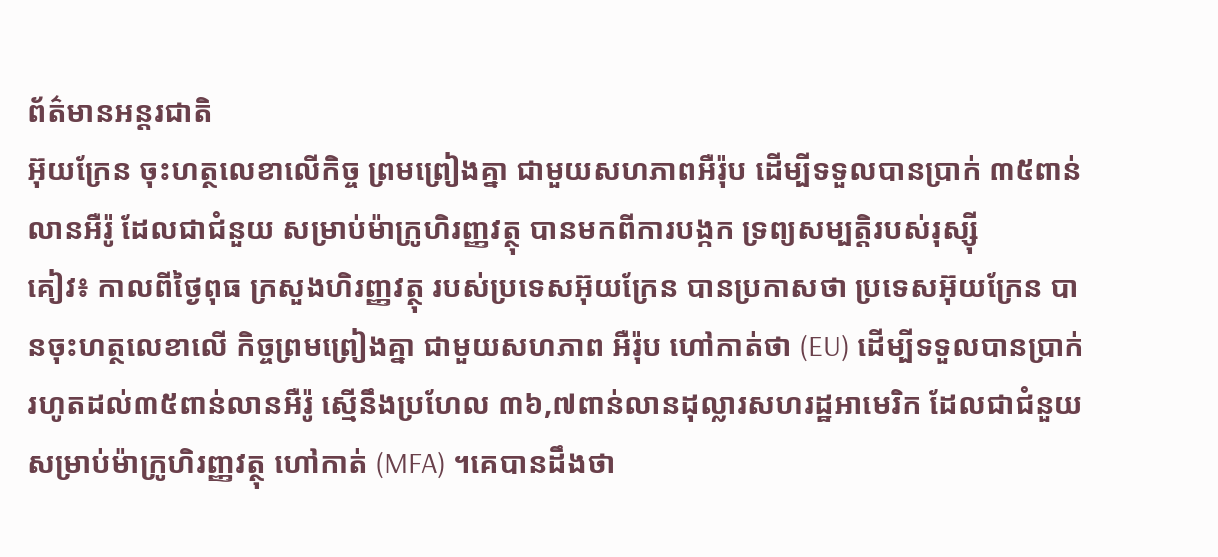ព័ត៌មានអន្តរជាតិ
អ៊ុយក្រែន ចុះហត្ថលេខាលើកិច្ច ព្រមព្រៀងគ្នា ជាមួយសហភាពអឺរ៉ុប ដើម្បីទទួលបានប្រាក់ ៣៥ពាន់លានអឺរ៉ូ ដែលជាជំនួយ សម្រាប់ម៉ាក្រូហិរញ្ញវត្ថុ បានមកពីការបង្កក ទ្រព្យសម្បត្តិរបស់រុស្ស៊ី
គៀវ៖ កាលពីថ្ងៃពុធ ក្រសួងហិរញ្ញវត្ថុ របស់ប្រទេសអ៊ុយក្រែន បានប្រកាសថា ប្រទេសអ៊ុយក្រែន បានចុះហត្ថលេខាលើ កិច្ចព្រមព្រៀងគ្នា ជាមួយសហភាព អឺរ៉ុប ហៅកាត់ថា (EU) ដើម្បីទទួលបានប្រាក់ រហូតដល់៣៥ពាន់លានអឺរ៉ូ ស្មើនឹងប្រហែល ៣៦,៧ពាន់លានដុល្លារសហរដ្ឋអាមេរិក ដែលជាជំនួយសម្រាប់ម៉ាក្រូហិរញ្ញវត្ថុ ហៅកាត់ (MFA) ។គេបានដឹងថា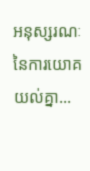អនុស្សរណៈ នៃការយោគយល់គ្នា...